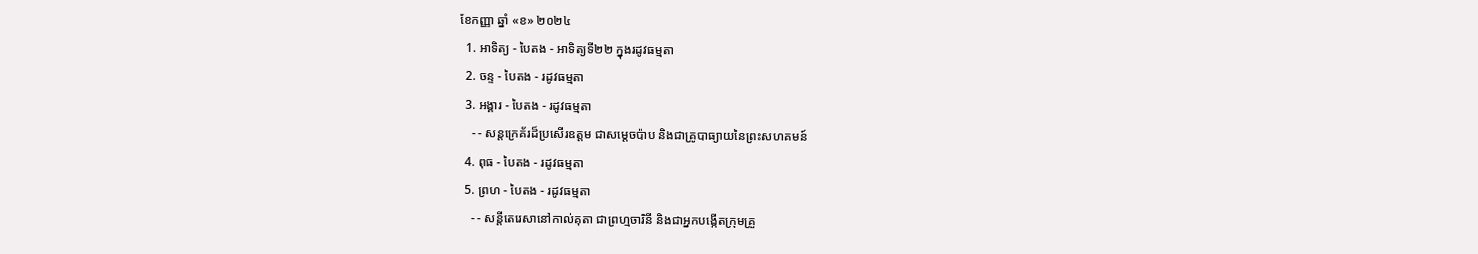ខែកញ្ញា ឆ្នាំ «ខ» ២០២៤
  1. អាទិត្យ - បៃតង - អាទិត្យទី២២ ក្នុងរដូវធម្មតា
  2. ចន្ទ - បៃតង - រដូវធម្មតា
  3. អង្គារ - បៃតង - រដូវធម្មតា
    - - សន្តក្រេគ័រដ៏ប្រសើរឧត្តម ជាសម្ដេចប៉ាប និងជាគ្រូបាធ្យាយនៃព្រះសហគមន៍
  4. ពុធ - បៃតង - រដូវធម្មតា
  5. ព្រហ - បៃតង - រដូវធម្មតា
    - - សន្តីតេរេសានៅកាល់គុតា ជាព្រហ្មចារិនី និងជាអ្នកបង្កើតក្រុមគ្រួ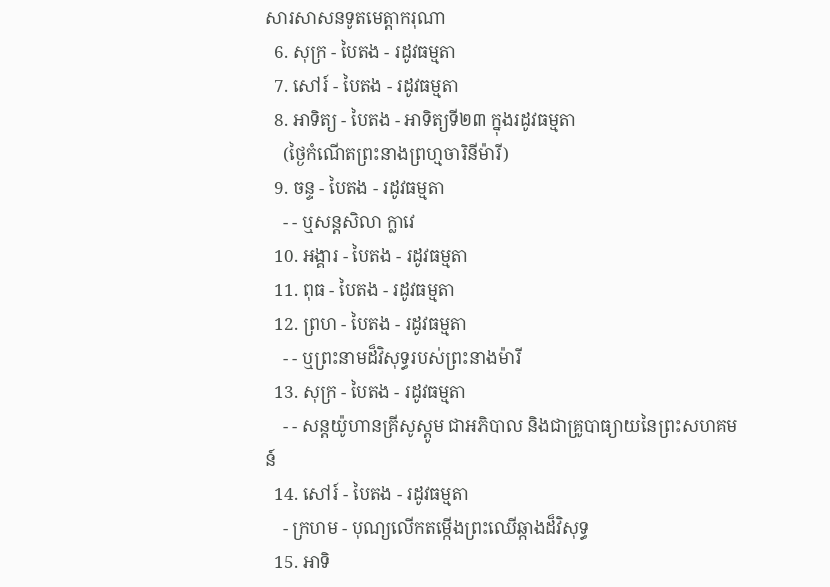សារសាសនទូតមេត្ដាករុណា
  6. សុក្រ - បៃតង - រដូវធម្មតា
  7. សៅរ៍ - បៃតង - រដូវធម្មតា
  8. អាទិត្យ - បៃតង - អាទិត្យទី២៣ ក្នុងរដូវធម្មតា
    (ថ្ងៃកំណើតព្រះនាងព្រហ្មចារិនីម៉ារី)
  9. ចន្ទ - បៃតង - រដូវធម្មតា
    - - ឬសន្តសិលា ក្លាវេ
  10. អង្គារ - បៃតង - រដូវធម្មតា
  11. ពុធ - បៃតង - រដូវធម្មតា
  12. ព្រហ - បៃតង - រដូវធម្មតា
    - - ឬព្រះនាមដ៏វិសុទ្ធរបស់ព្រះនាងម៉ារី
  13. សុក្រ - បៃតង - រដូវធម្មតា
    - - សន្តយ៉ូហានគ្រីសូស្តូម ជាអភិបាល និងជាគ្រូបាធ្យាយនៃព្រះសហគមន៍
  14. សៅរ៍ - បៃតង - រដូវធម្មតា
    - ក្រហម - បុណ្យលើកតម្កើងព្រះឈើឆ្កាងដ៏វិសុទ្ធ
  15. អាទិ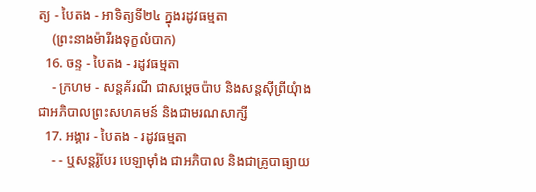ត្យ - បៃតង - អាទិត្យទី២៤ ក្នុងរដូវធម្មតា
    (ព្រះនាងម៉ារីរងទុក្ខលំបាក)
  16. ចន្ទ - បៃតង - រដូវធម្មតា
    - ក្រហម - សន្តគ័រណី ជាសម្ដេចប៉ាប និងសន្តស៊ីព្រីយុំាង ជាអភិបាលព្រះសហគមន៍ និងជាមរណសាក្សី
  17. អង្គារ - បៃតង - រដូវធម្មតា
    - - ឬសន្តរ៉ូបែរ បេឡាម៉ាំង ជាអភិបាល និងជាគ្រូបាធ្យាយ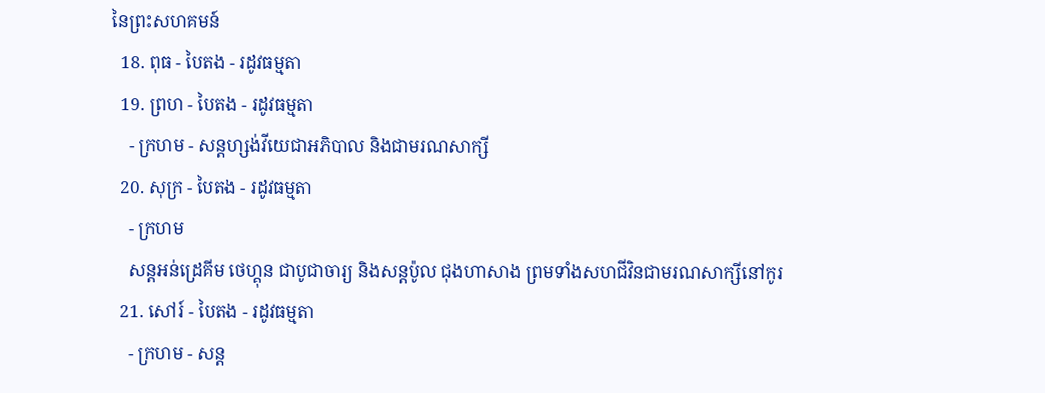នៃព្រះសហគមន៍
  18. ពុធ - បៃតង - រដូវធម្មតា
  19. ព្រហ - បៃតង - រដូវធម្មតា
    - ក្រហម - សន្តហ្សង់វីយេជាអភិបាល និងជាមរណសាក្សី
  20. សុក្រ - បៃតង - រដូវធម្មតា
    - ក្រហម
    សន្តអន់ដ្រេគីម ថេហ្គុន ជាបូជាចារ្យ និងសន្តប៉ូល ជុងហាសាង ព្រមទាំងសហជីវិនជាមរណសាក្សីនៅកូរ
  21. សៅរ៍ - បៃតង - រដូវធម្មតា
    - ក្រហម - សន្ត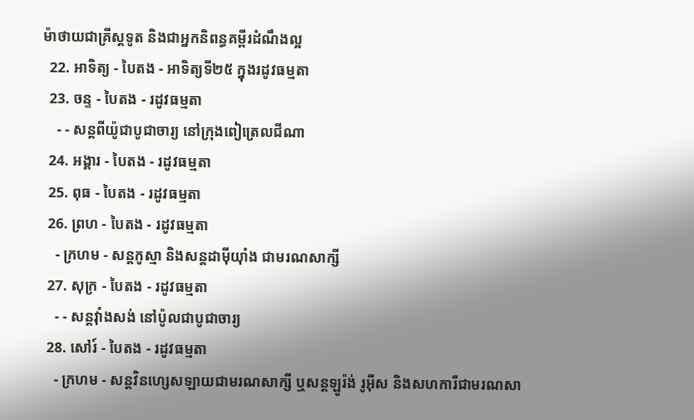ម៉ាថាយជាគ្រីស្តទូត និងជាអ្នកនិពន្ធគម្ពីរដំណឹងល្អ
  22. អាទិត្យ - បៃតង - អាទិត្យទី២៥ ក្នុងរដូវធម្មតា
  23. ចន្ទ - បៃតង - រដូវធម្មតា
    - - សន្តពីយ៉ូជាបូជាចារ្យ នៅក្រុងពៀត្រេលជីណា
  24. អង្គារ - បៃតង - រដូវធម្មតា
  25. ពុធ - បៃតង - រដូវធម្មតា
  26. ព្រហ - បៃតង - រដូវធម្មតា
    - ក្រហម - សន្តកូស្មា និងសន្តដាម៉ីយុាំង ជាមរណសាក្សី
  27. សុក្រ - បៃតង - រដូវធម្មតា
    - - សន្តវុាំងសង់ នៅប៉ូលជាបូជាចារ្យ
  28. សៅរ៍ - បៃតង - រដូវធម្មតា
    - ក្រហម - សន្តវិនហ្សេសឡាយជាមរណសាក្សី ឬសន្តឡូរ៉ង់ រូអ៊ីស និងសហការីជាមរណសា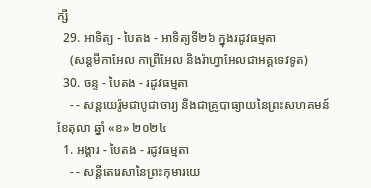ក្សី
  29. អាទិត្យ - បៃតង - អាទិត្យទី២៦ ក្នុងរដូវធម្មតា
    (សន្តមីកាអែល កាព្រីអែល និងរ៉ាហ្វាអែលជាអគ្គទេវទូត)
  30. ចន្ទ - បៃតង - រដូវធម្មតា
    - - សន្ដយេរ៉ូមជាបូជាចារ្យ និងជាគ្រូបាធ្យាយនៃព្រះសហគមន៍
ខែតុលា ឆ្នាំ «ខ» ២០២៤
  1. អង្គារ - បៃតង - រដូវធម្មតា
    - - សន្តីតេរេសានៃព្រះកុមារយេ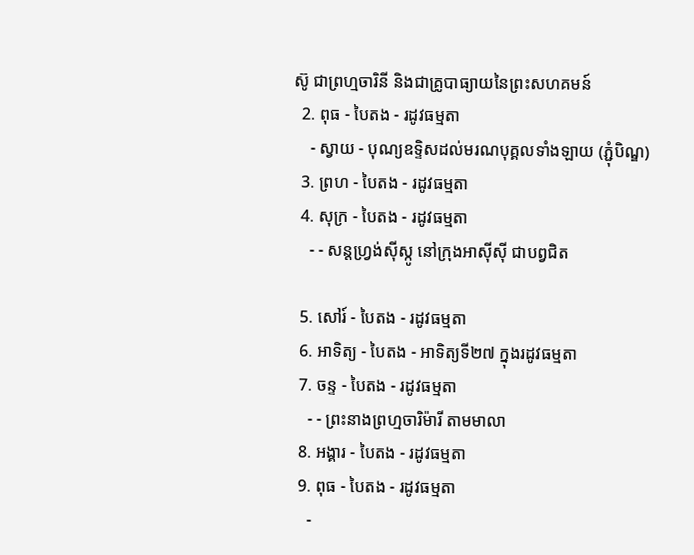ស៊ូ ជាព្រហ្មចារិនី និងជាគ្រូបាធ្យាយនៃព្រះសហគមន៍
  2. ពុធ - បៃតង - រដូវធម្មតា
    - ស្វាយ - បុណ្យឧទ្ទិសដល់មរណបុគ្គលទាំងឡាយ (ភ្ជុំបិណ្ឌ)
  3. ព្រហ - បៃតង - រដូវធម្មតា
  4. សុក្រ - បៃតង - រដូវធម្មតា
    - - សន្តហ្វ្រង់ស៊ីស្កូ នៅក្រុងអាស៊ីស៊ី ជាបព្វជិត

  5. សៅរ៍ - បៃតង - រដូវធម្មតា
  6. អាទិត្យ - បៃតង - អាទិត្យទី២៧ ក្នុងរដូវធម្មតា
  7. ចន្ទ - បៃតង - រដូវធម្មតា
    - - ព្រះនាងព្រហ្មចារិម៉ារី តាមមាលា
  8. អង្គារ - បៃតង - រដូវធម្មតា
  9. ពុធ - បៃតង - រដូវធម្មតា
    -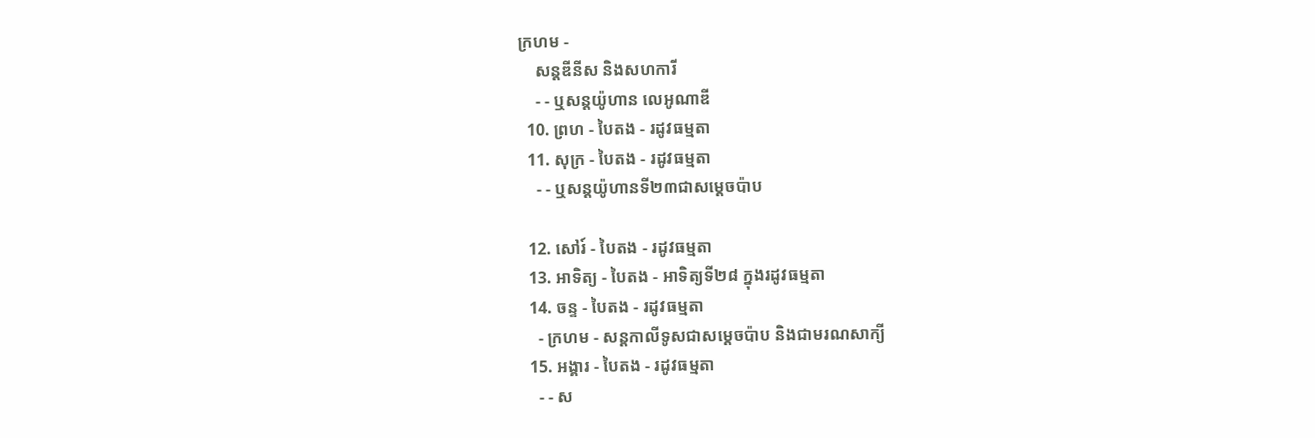ក្រហម -
    សន្តឌីនីស និងសហការី
    - - ឬសន្តយ៉ូហាន លេអូណាឌី
  10. ព្រហ - បៃតង - រដូវធម្មតា
  11. សុក្រ - បៃតង - រដូវធម្មតា
    - - ឬសន្តយ៉ូហានទី២៣ជាសម្តេចប៉ាប

  12. សៅរ៍ - បៃតង - រដូវធម្មតា
  13. អាទិត្យ - បៃតង - អាទិត្យទី២៨ ក្នុងរដូវធម្មតា
  14. ចន្ទ - បៃតង - រដូវធម្មតា
    - ក្រហម - សន្ដកាលីទូសជាសម្ដេចប៉ាប និងជាមរណសាក្យី
  15. អង្គារ - បៃតង - រដូវធម្មតា
    - - ស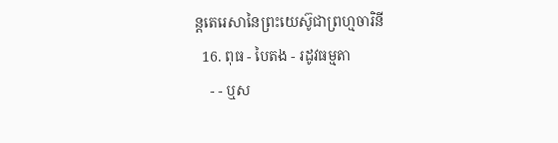ន្តតេរេសានៃព្រះយេស៊ូជាព្រហ្មចារិនី
  16. ពុធ - បៃតង - រដូវធម្មតា
    - - ឬស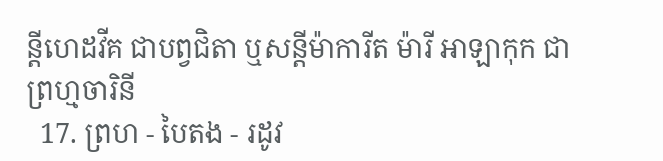ន្ដីហេដវីគ ជាបព្វជិតា ឬសន្ដីម៉ាការីត ម៉ារី អាឡាកុក ជាព្រហ្មចារិនី
  17. ព្រហ - បៃតង - រដូវ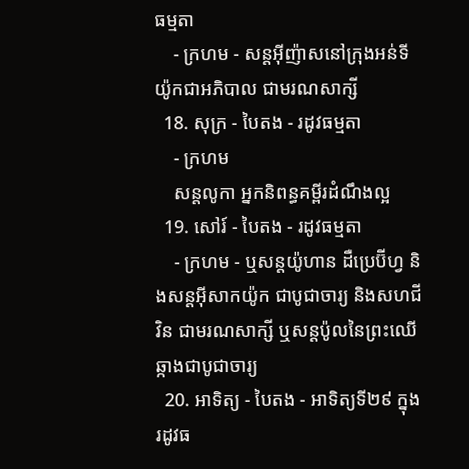ធម្មតា
    - ក្រហម - សន្តអ៊ីញ៉ាសនៅក្រុងអន់ទីយ៉ូកជាអភិបាល ជាមរណសាក្សី
  18. សុក្រ - បៃតង - រដូវធម្មតា
    - ក្រហម
    សន្តលូកា អ្នកនិពន្ធគម្ពីរដំណឹងល្អ
  19. សៅរ៍ - បៃតង - រដូវធម្មតា
    - ក្រហម - ឬសន្ដយ៉ូហាន ដឺប្រេប៊ីហ្វ និងសន្ដអ៊ីសាកយ៉ូក ជាបូជាចារ្យ និងសហជីវិន ជាមរណសាក្សី ឬសន្ដប៉ូលនៃព្រះឈើឆ្កាងជាបូជាចារ្យ
  20. អាទិត្យ - បៃតង - អាទិត្យទី២៩ ក្នុងរដូវធ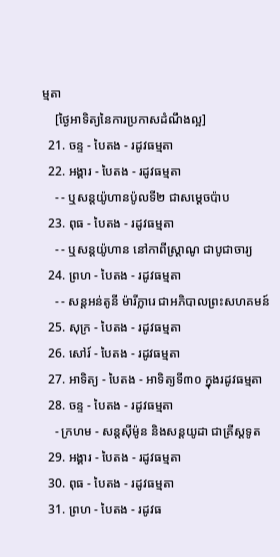ម្មតា
    [ថ្ងៃអាទិត្យនៃការប្រកាសដំណឹងល្អ]
  21. ចន្ទ - បៃតង - រដូវធម្មតា
  22. អង្គារ - បៃតង - រដូវធម្មតា
    - - ឬសន្តយ៉ូហានប៉ូលទី២ ជាសម្ដេចប៉ាប
  23. ពុធ - បៃតង - រដូវធម្មតា
    - - ឬសន្ដយ៉ូហាន នៅកាពីស្រ្ដាណូ ជាបូជាចារ្យ
  24. ព្រហ - បៃតង - រដូវធម្មតា
    - - សន្តអន់តូនី ម៉ារីក្លារេ ជាអភិបាលព្រះសហគមន៍
  25. សុក្រ - បៃតង - រដូវធម្មតា
  26. សៅរ៍ - បៃតង - រដូវធម្មតា
  27. អាទិត្យ - បៃតង - អាទិត្យទី៣០ ក្នុងរដូវធម្មតា
  28. ចន្ទ - បៃតង - រដូវធម្មតា
    - ក្រហម - សន្ដស៊ីម៉ូន និងសន្ដយូដា ជាគ្រីស្ដទូត
  29. អង្គារ - បៃតង - រដូវធម្មតា
  30. ពុធ - បៃតង - រដូវធម្មតា
  31. ព្រហ - បៃតង - រដូវធ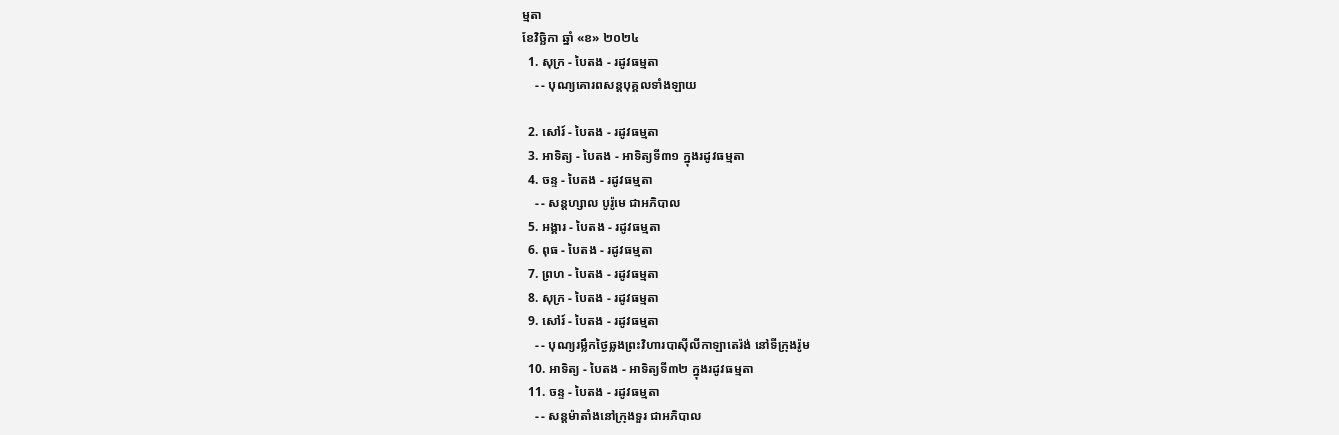ម្មតា
ខែវិច្ឆិកា ឆ្នាំ «ខ» ២០២៤
  1. សុក្រ - បៃតង - រដូវធម្មតា
    - - បុណ្យគោរពសន្ដបុគ្គលទាំងឡាយ

  2. សៅរ៍ - បៃតង - រដូវធម្មតា
  3. អាទិត្យ - បៃតង - អាទិត្យទី៣១ ក្នុងរដូវធម្មតា
  4. ចន្ទ - បៃតង - រដូវធម្មតា
    - - សន្ដហ្សាល បូរ៉ូមេ ជាអភិបាល
  5. អង្គារ - បៃតង - រដូវធម្មតា
  6. ពុធ - បៃតង - រដូវធម្មតា
  7. ព្រហ - បៃតង - រដូវធម្មតា
  8. សុក្រ - បៃតង - រដូវធម្មតា
  9. សៅរ៍ - បៃតង - រដូវធម្មតា
    - - បុណ្យរម្លឹកថ្ងៃឆ្លងព្រះវិហារបាស៊ីលីកាឡាតេរ៉ង់ នៅទីក្រុងរ៉ូម
  10. អាទិត្យ - បៃតង - អាទិត្យទី៣២ ក្នុងរដូវធម្មតា
  11. ចន្ទ - បៃតង - រដូវធម្មតា
    - - សន្ដម៉ាតាំងនៅក្រុងទួរ ជាអភិបាល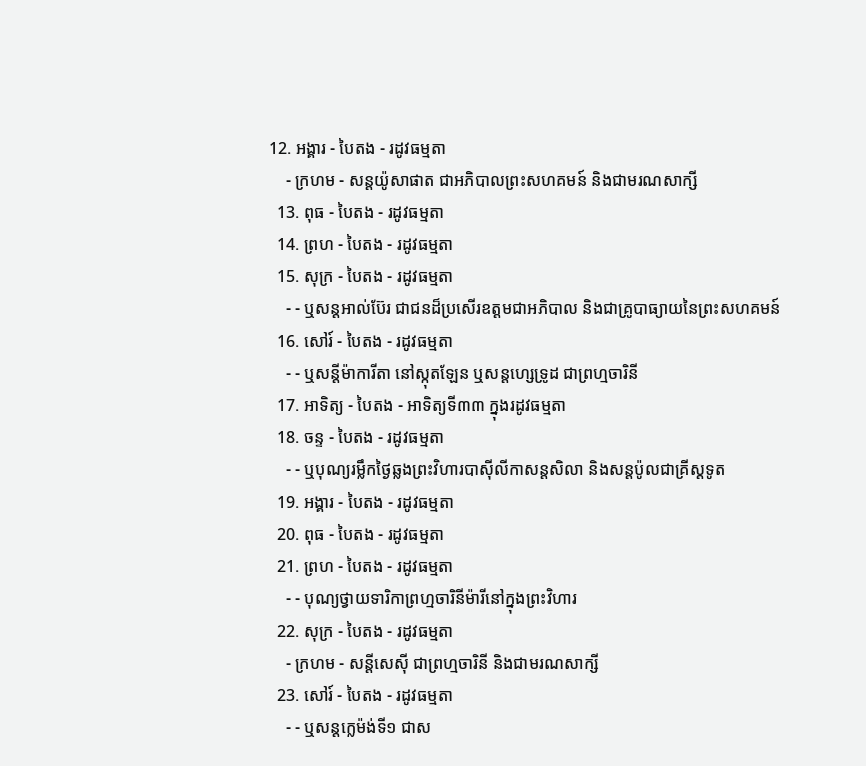12. អង្គារ - បៃតង - រដូវធម្មតា
    - ក្រហម - សន្ដយ៉ូសាផាត ជាអភិបាលព្រះសហគមន៍ និងជាមរណសាក្សី
  13. ពុធ - បៃតង - រដូវធម្មតា
  14. ព្រហ - បៃតង - រដូវធម្មតា
  15. សុក្រ - បៃតង - រដូវធម្មតា
    - - ឬសន្ដអាល់ប៊ែរ ជាជនដ៏ប្រសើរឧត្ដមជាអភិបាល និងជាគ្រូបាធ្យាយនៃព្រះសហគមន៍
  16. សៅរ៍ - បៃតង - រដូវធម្មតា
    - - ឬសន្ដីម៉ាការីតា នៅស្កុតឡែន ឬសន្ដហ្សេទ្រូដ ជាព្រហ្មចារិនី
  17. អាទិត្យ - បៃតង - អាទិត្យទី៣៣ ក្នុងរដូវធម្មតា
  18. ចន្ទ - បៃតង - រដូវធម្មតា
    - - ឬបុណ្យរម្លឹកថ្ងៃឆ្លងព្រះវិហារបាស៊ីលីកាសន្ដសិលា និងសន្ដប៉ូលជាគ្រីស្ដទូត
  19. អង្គារ - បៃតង - រដូវធម្មតា
  20. ពុធ - បៃតង - រដូវធម្មតា
  21. ព្រហ - បៃតង - រដូវធម្មតា
    - - បុណ្យថ្វាយទារិកាព្រហ្មចារិនីម៉ារីនៅក្នុងព្រះវិហារ
  22. សុក្រ - បៃតង - រដូវធម្មតា
    - ក្រហម - សន្ដីសេស៊ី ជាព្រហ្មចារិនី និងជាមរណសាក្សី
  23. សៅរ៍ - បៃតង - រដូវធម្មតា
    - - ឬសន្ដក្លេម៉ង់ទី១ ជាស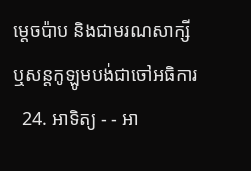ម្ដេចប៉ាប និងជាមរណសាក្សី ឬសន្ដកូឡូមបង់ជាចៅអធិការ
  24. អាទិត្យ - - អា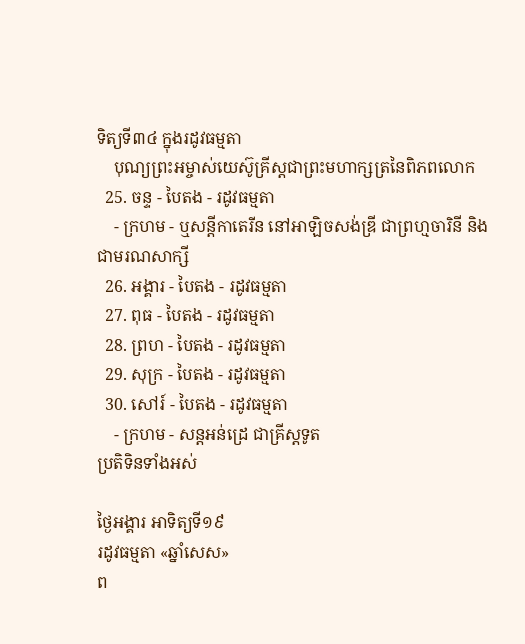ទិត្យទី៣៤ ក្នុងរដូវធម្មតា
    បុណ្យព្រះអម្ចាស់យេស៊ូគ្រីស្ដជាព្រះមហាក្សត្រនៃពិភពលោក
  25. ចន្ទ - បៃតង - រដូវធម្មតា
    - ក្រហម - ឬសន្ដីកាតេរីន នៅអាឡិចសង់ឌ្រី ជាព្រហ្មចារិនី និងជាមរណសាក្សី
  26. អង្គារ - បៃតង - រដូវធម្មតា
  27. ពុធ - បៃតង - រដូវធម្មតា
  28. ព្រហ - បៃតង - រដូវធម្មតា
  29. សុក្រ - បៃតង - រដូវធម្មតា
  30. សៅរ៍ - បៃតង - រដូវធម្មតា
    - ក្រហម - សន្ដអន់ដ្រេ ជាគ្រីស្ដទូត
ប្រតិទិនទាំងអស់

ថ្ងៃអង្គារ អាទិត្យទី១៩
រដូវធម្មតា «ឆ្នាំសេស»
ព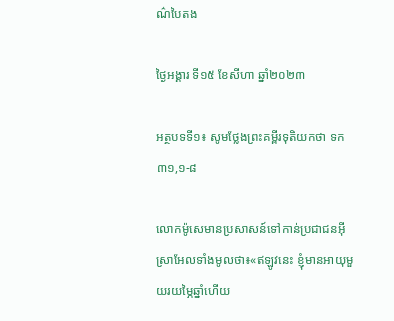ណ៌បៃតង

ថ្ងៃអង្គារ ទី១៥ ខែសីហា ឆ្នាំ២០២៣

អត្ថបទទី១៖ សូមថ្លែងព្រះគម្ពីរទុតិយកថា ទក ៣១,១-៨

លោកម៉ូសេមានប្រសាសន៍ទៅកាន់ប្រជាជនអ៊ីស្រាអែលទាំងមូលថា៖«ឥឡូវនេះ ខ្ញុំមានអាយុមួយរយម្ភៃឆ្នាំហើយ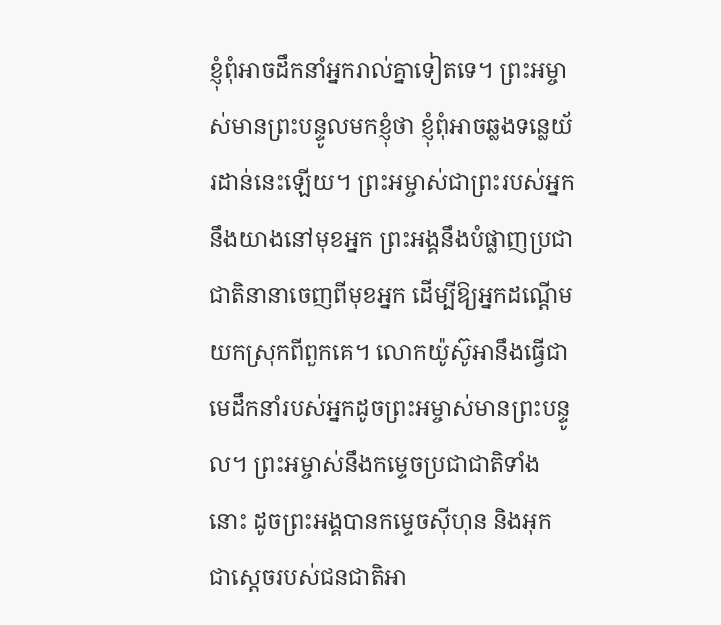ខ្ញុំពុំអាចដឹកនាំអ្នករាល់គ្នាទៀតទេ។ ព្រះអម្ចាស់មានព្រះបន្ទូលមកខ្ញុំថា ខ្ញុំពុំអាចឆ្លងទន្លេយ័រដាន់នេះឡើយ។ ព្រះអម្ចាស់ជាព្រះរបស់អ្នកនឹងយាងនៅមុខអ្នក ព្រះអង្គនឹងបំផ្លាញប្រជាជាតិនានាចេញពីមុខអ្នក ដើម្បីឱ្យអ្នកដណ្តើមយកស្រុកពីពួកគេ។ លោកយ៉ូស៊ូអានឹងធ្វើជាមេដឹកនាំរបស់អ្នកដូចព្រះអម្ចាស់មានព្រះបន្ទូល។ ព្រះអម្ចាស់នឹងកម្ទេចប្រជាជាតិទាំងនោះ ដូចព្រះអង្គបានកម្ទេចស៊ីហុន និងអុក ជាស្តេចរបស់ជនជាតិអា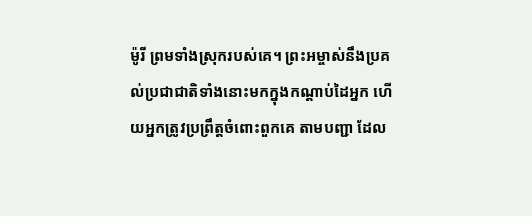ម៉ូរី ព្រមទាំងស្រុករបស់គេ។ ព្រះអម្ចាស់នឹងប្រគល់ប្រជាជាតិទាំងនោះមកក្នុងកណ្តាប់ដៃអ្នក ហើយអ្នកត្រូវប្រព្រឹត្តចំពោះពួកគេ តាមបញ្ជា ដែល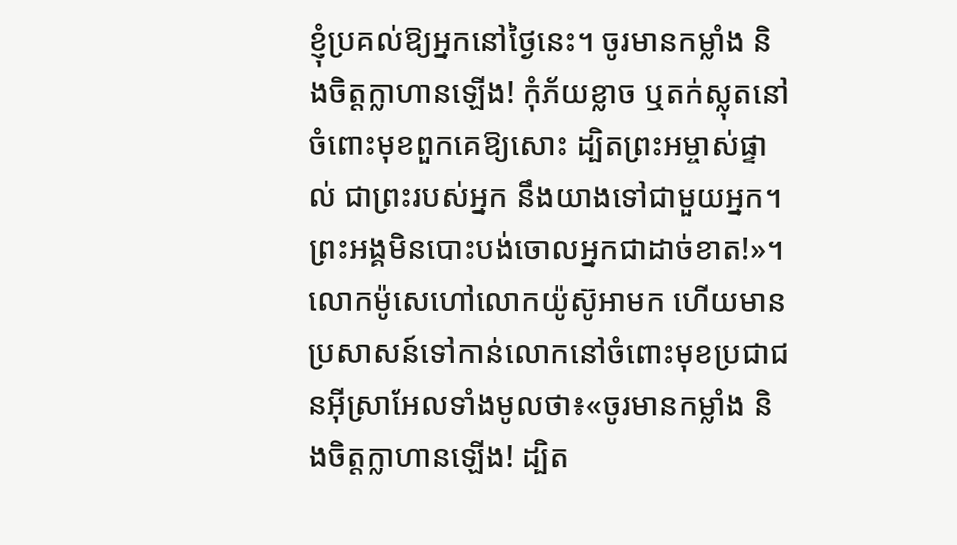ខ្ញុំប្រគល់ឱ្យអ្នកនៅថ្ងៃនេះ។ ចូរមានកម្លាំង និងចិត្តក្លាហានឡើង! កុំភ័យខ្លាច ឬតក់ស្លុតនៅចំពោះមុខពួកគេឱ្យសោះ ដ្បិតព្រះអម្ចាស់ផ្ទាល់ ជាព្រះរបស់អ្នក នឹងយាងទៅជាមួយអ្នក។ ព្រះអង្គមិនបោះបង់ចោលអ្នកជាដាច់ខាត!»។
លោកម៉ូសេហៅលោកយ៉ូស៊ូអាមក ហើយមានប្រសាសន៍ទៅកាន់លោកនៅចំពោះមុខប្រជាជនអ៊ីស្រាអែលទាំងមូលថា៖«ចូរមានកម្លាំង និងចិត្តក្លាហានឡើង! ដ្បិត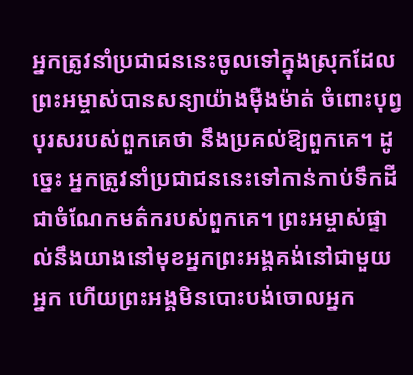អ្នកត្រូវនាំប្រជាជននេះចូលទៅក្នុងស្រុកដែលព្រះអម្ចាស់បានសន្យាយ៉ាងម៉ឺងម៉ាត់ ចំពោះបុព្វបុរសរបស់ពួកគេថា នឹងប្រគល់ឱ្យពួកគេ។ ដូច្នេះ អ្នកត្រូវនាំប្រជាជននេះទៅកាន់កាប់ទឹកដីជាចំណែកមត៌ករបស់ពួកគេ។ ព្រះអម្ចាស់ផ្ទាល់នឹងយាងនៅមុខអ្នកព្រះអង្គគង់នៅជាមួយអ្នក ហើយព្រះអង្គមិនបោះបង់ចោលអ្នក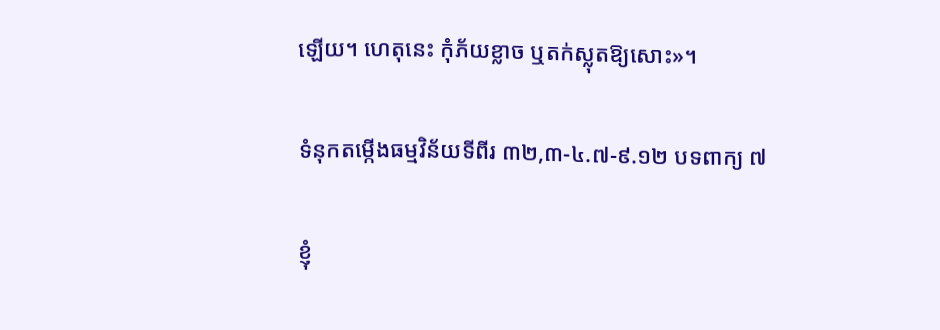ឡើយ។ ហេតុនេះ កុំភ័យខ្លាច ឬតក់ស្លុតឱ្យសោះ»។

ទំនុកតម្កើងធម្មវិន័យទីពីរ ៣២,៣-៤.៧-៩.១២ បទពាក្យ ៧

ខ្ញុំ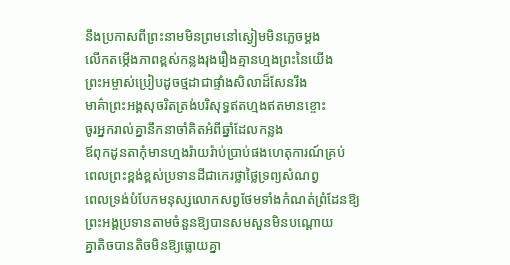នឹងប្រកាសពីព្រះនាមមិនព្រមនៅស្ងៀមមិនភ្លេចម្តង
លើកតម្កើងភាពខ្ពស់កន្លងរុងរឿងគ្មានហ្មងព្រះនៃយើង
ព្រះអម្ចាស់ប្រៀបដូចថ្មដាជាផ្ទាំងសិលាដ៏សែនរឹង
មាគ៌ាព្រះអង្គសុចរិតត្រង់បរិសុទ្ធឥតហ្មងឥតមានខ្ចោះ
ចូរអ្នករាល់គ្នានឹកនាចាំគិតអំពីឆ្នាំដែលកន្លង
ឪពុកដូនតាកុំមានហ្មងរ៉ាយរ៉ាប់ប្រាប់ផងហេតុការណ៍គ្រប់
ពេលព្រះខ្ពង់ខ្ពស់ប្រទានដីជាកេរថ្លាថ្លៃទ្រព្យសំណព្វ
ពេលទ្រង់បំបែកមនុស្សលោកសព្វថែមទាំងកំណត់ព្រំដែនឱ្យ
ព្រះអង្គប្រទានតាមចំនួនឱ្យបានសមសួនមិនបណ្តោយ
គ្នាតិចបានតិចមិនឱ្យធ្លោយគ្នា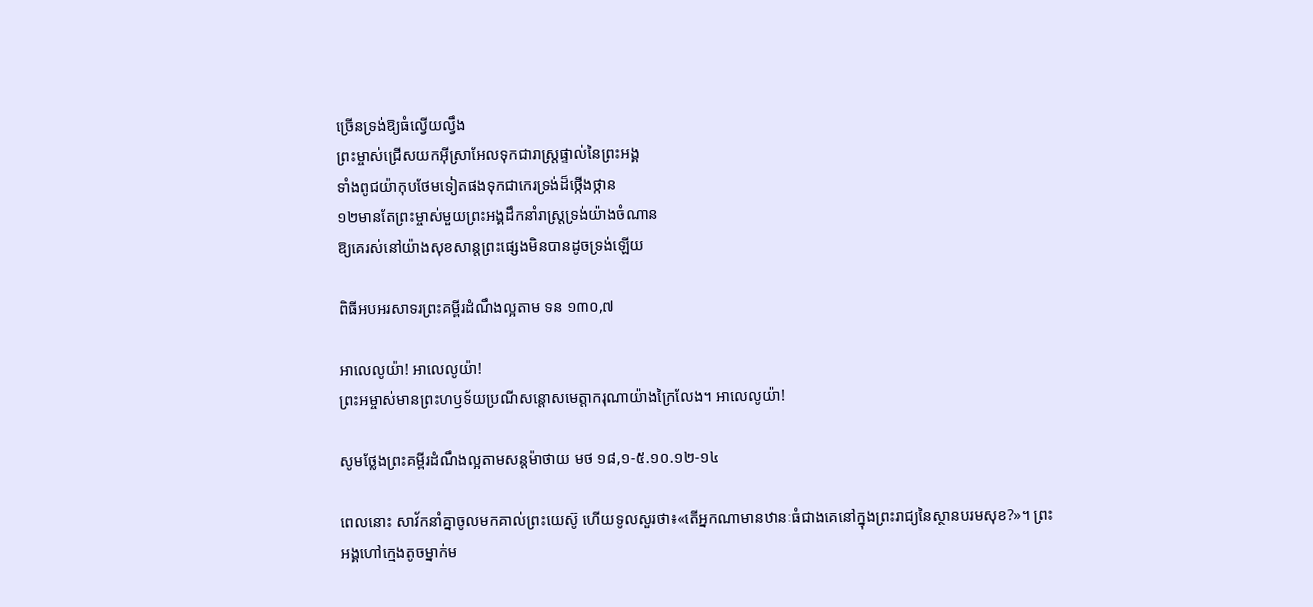ច្រើនទ្រង់ឱ្យធំល្វើយល្វឹង
ព្រះម្ចាស់ជ្រើសយកអ៊ីស្រាអែលទុកជារាស្ត្រផ្ទាល់នៃព្រះអង្គ
ទាំងពូជយ៉ាកុបថែមទៀតផងទុកជាកេរទ្រង់ដ៏ថ្កើងថ្កាន
១២មានតែព្រះម្ចាស់មួយព្រះអង្គដឹកនាំរាស្ត្រទ្រង់យ៉ាងចំណាន
ឱ្យគេរស់នៅយ៉ាងសុខសាន្តព្រះផ្សេងមិនបានដូចទ្រង់ឡើយ

ពិធីអបអរសាទរព្រះគម្ពីរដំណឹងល្អតាម ទន ១៣០,៧

អាលេលូយ៉ា! អាលេលូយ៉ា!
ព្រះអម្ចាស់មានព្រះហឫទ័យប្រណីសន្តោសមេត្តាករុណាយ៉ាងក្រៃលែង។ អាលេលូយ៉ា!

សូមថ្លែងព្រះគម្ពីរដំណឹងល្អតាមសន្តម៉ាថាយ មថ ១៨,១-៥.១០.១២-១៤

ពេលនោះ សាវ័កនាំគ្នាចូលមកគាល់ព្រះយេស៊ូ ហើយទូលសួរថា៖«តើអ្នកណាមានឋានៈធំជាងគេនៅក្នុងព្រះរាជ្យនៃស្ថានបរមសុខ?»។ ព្រះអង្គហៅក្មេងតូចម្នាក់ម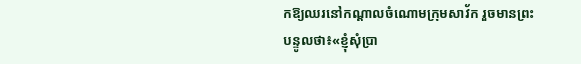កឱ្យឈរនៅកណ្តាលចំណោមក្រុមសាវ័ក រួចមានព្រះបន្ទូលថា៖«ខ្ញុំសុំប្រា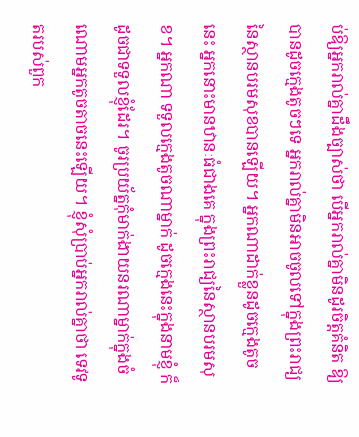ប់ឱ្យអ្នករាល់គ្នាដឹងច្បាស់ថា បើអ្នករាល់គ្នាមិនដូរចិត្តគំនិត ឱ្យបានដូចក្មេងតូចៗទេ អ្នករាល់គ្នាមិនអាចចូលទៅក្នុងព្រះរាជ្យនៃស្ថានបរមសុខបានឡើយ។ អ្នកណាដាក់ខ្លួនដូចក្មេងតូចនេះ អ្នកនោះមានឋានៈធំជាងគេ ក្នុងព្រះរាជ្យនៃស្ថានបរមសុខ។ អ្នកណា ទទួលក្មេងតូចណាម្នាក់ ដូចក្មេងនេះក្នុងនាមខ្ញុំ ក៏ដូចជាទទួលខ្ញុំដែរ។ ចូរប្រយ័ត្នកុំមាក់ងាយនរណាម្នាក់ក្នុងចំណោមអ្នកតូចតាចនេះឡើយ។ ខ្ញុំសុំប្រាប់អ្នករាល់គ្នាថា ទេវទូតរបស់ពួក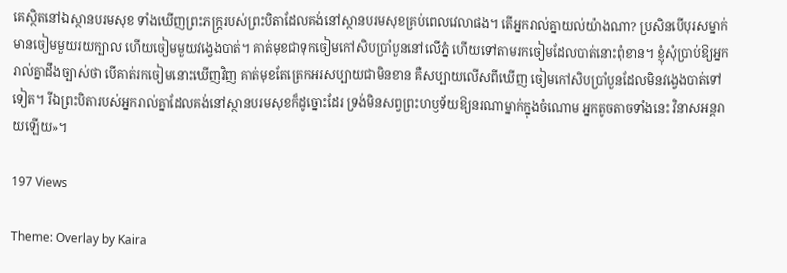គេស្ថិតនៅឯស្ថានបរមសុខ ទាំងឃើញព្រះភក្ត្ររបស់ព្រះបិតាដែលគង់នៅស្ថានបរមសុខគ្រប់ពេលវេលាផង។ តើអ្នករាល់គ្នាយល់យ៉ាងណា? ប្រសិនបើបុរសម្នាក់មានចៀមមួយរយក្បាល ហើយចៀមមួយវង្វេងបាត់។ គាត់មុខជាទុកចៀមកៅសិបប្រាំបួននៅលើភ្នំ ហើយទៅតាមរកចៀមដែលបាត់នោះពុំខាន។ ខ្ញុំសុំប្រាប់ឱ្យអ្នករាល់គ្នាដឹងច្បាស់ថា បើគាត់រកចៀមនោះឃើញវិញ គាត់មុខតែត្រេកអរសប្បាយជាមិនខាន គឺសប្បាយលើសពីឃើញ ចៀមកៅសិបប្រាំបួនដែលមិនវង្វេងបាត់ទៅទៀត។ រីឯព្រះបិតារបស់អ្នករាល់គ្នាដែលគង់នៅស្ថានបរមសុខក៏ដូច្នោះដែរ ទ្រង់មិនសព្វព្រះហឫទ័យឱ្យនរណាម្នាក់ក្នុងចំណោម អ្នកតូចតាចទាំងនេះ វិនាសអន្តរាយឡើយ»។

197 Views

Theme: Overlay by Kaira